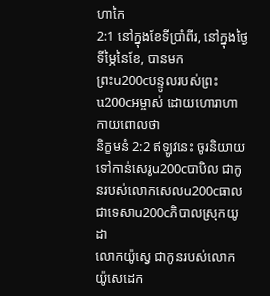ហាកៃ
2:1 នៅក្នុងខែទីប្រាំពីរ, នៅក្នុងថ្ងៃទីម្ភៃនៃខែ, បានមក
ព្រះu200cបន្ទូលរបស់ព្រះu200cអម្ចាស់ ដោយហោរាហាកាយពោលថា
និក្ខមនំ 2:2 ឥឡូវនេះ ចូរនិយាយទៅកាន់សេរូu200cបាបិល ជាកូនរបស់លោកសេលu200cធាល ជាទេសាu200cភិបាលស្រុកយូដា
លោកយ៉ូស្វេ ជាកូនរបស់លោកយ៉ូសេដេក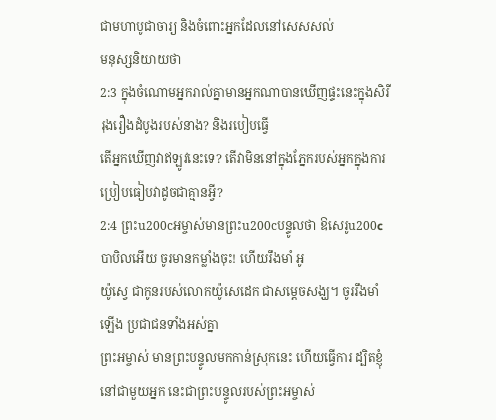ជាមហាបូជាចារ្យ និងចំពោះអ្នកដែលនៅសេសសល់
មនុស្សនិយាយថា
2:3 ក្នុងចំណោមអ្នករាល់គ្នាមានអ្នកណាបានឃើញផ្ទះនេះក្នុងសិរីរុងរឿងដំបូងរបស់នាង? និងរបៀបធ្វើ
តើអ្នកឃើញវាឥឡូវនេះទេ? តើវាមិននៅក្នុងភ្នែករបស់អ្នកក្នុងការប្រៀបធៀបវាដូចជាគ្មានអ្វី?
2:4 ព្រះu200cអម្ចាស់មានព្រះu200cបន្ទូលថា ឱសេរូu200cបាបិលអើយ ចូរមានកម្លាំងចុះ! ហើយរឹងមាំ អូ
យ៉ូស្វេ ជាកូនរបស់លោកយ៉ូសេដេក ជាសម្ដេចសង្ឃ។ ចូររឹងមាំឡើង ប្រជាជនទាំងអស់គ្នា
ព្រះអម្ចាស់ មានព្រះបន្ទូលមកកាន់ស្រុកនេះ ហើយធ្វើការ ដ្បិតខ្ញុំនៅជាមួយអ្នក នេះជាព្រះបន្ទូលរបស់ព្រះអម្ចាស់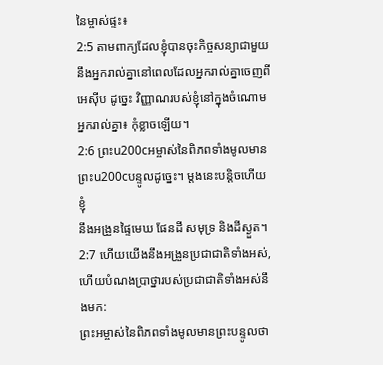នៃម្ចាស់ផ្ទះ៖
2:5 តាមពាក្យដែលខ្ញុំបានចុះកិច្ចសន្យាជាមួយនឹងអ្នករាល់គ្នានៅពេលដែលអ្នករាល់គ្នាចេញពី
អេស៊ីប ដូច្នេះ វិញ្ញាណរបស់ខ្ញុំនៅក្នុងចំណោមអ្នករាល់គ្នា៖ កុំខ្លាចឡើយ។
2:6 ព្រះu200cអម្ចាស់នៃពិភពទាំងមូលមានព្រះu200cបន្ទូលដូច្នេះ។ ម្តងនេះបន្តិចហើយ ខ្ញុំ
នឹងអង្រួនផ្ទៃមេឃ ផែនដី សមុទ្រ និងដីស្ងួត។
2:7 ហើយយើងនឹងអង្រួនប្រជាជាតិទាំងអស់, ហើយបំណងប្រាថ្នារបស់ប្រជាជាតិទាំងអស់នឹងមក:
ព្រះអម្ចាស់នៃពិភពទាំងមូលមានព្រះបន្ទូលថា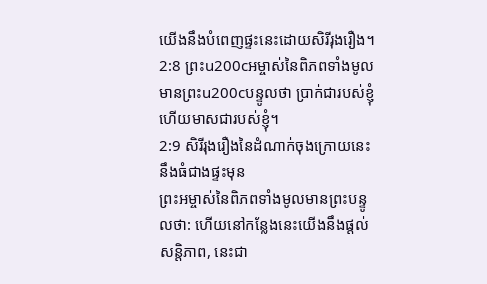យើងនឹងបំពេញផ្ទះនេះដោយសិរីរុងរឿង។
2:8 ព្រះu200cអម្ចាស់នៃពិភពទាំងមូលមានព្រះu200cបន្ទូលថា ប្រាក់ជារបស់ខ្ញុំ ហើយមាសជារបស់ខ្ញុំ។
2:9 សិរីរុងរឿងនៃដំណាក់ចុងក្រោយនេះនឹងធំជាងផ្ទះមុន
ព្រះអម្ចាស់នៃពិភពទាំងមូលមានព្រះបន្ទូលថា: ហើយនៅកន្លែងនេះយើងនឹងផ្តល់សន្តិភាព, នេះជា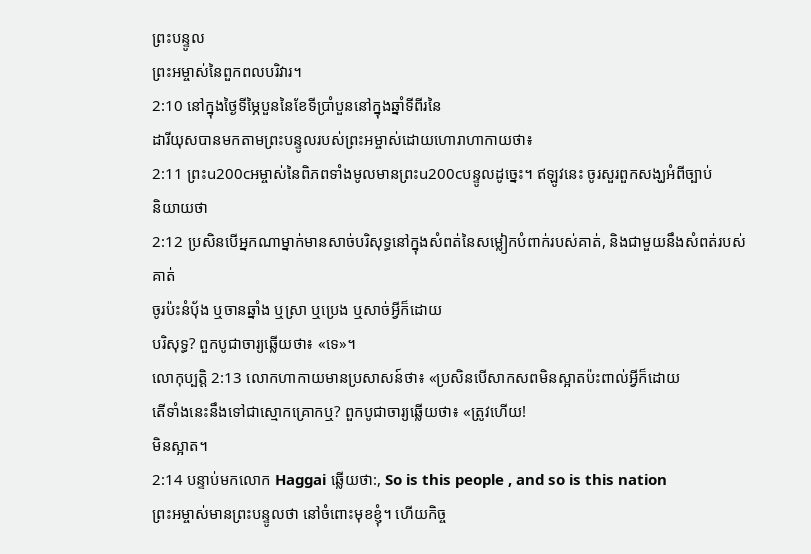ព្រះបន្ទូល
ព្រះអម្ចាស់នៃពួកពលបរិវារ។
2:10 នៅក្នុងថ្ងៃទីម្ភៃបួននៃខែទីប្រាំបួននៅក្នុងឆ្នាំទីពីរនៃ
ដារីយុសបានមកតាមព្រះបន្ទូលរបស់ព្រះអម្ចាស់ដោយហោរាហាកាយថា៖
2:11 ព្រះu200cអម្ចាស់នៃពិភពទាំងមូលមានព្រះu200cបន្ទូលដូច្នេះ។ ឥឡូវនេះ ចូរសួរពួកសង្ឃអំពីច្បាប់
និយាយថា
2:12 ប្រសិនបើអ្នកណាម្នាក់មានសាច់បរិសុទ្ធនៅក្នុងសំពត់នៃសម្លៀកបំពាក់របស់គាត់, និងជាមួយនឹងសំពត់របស់គាត់
ចូរប៉ះនំបុ័ង ឬចានឆ្នាំង ឬស្រា ឬប្រេង ឬសាច់អ្វីក៏ដោយ
បរិសុទ្ធ? ពួកបូជាចារ្យឆ្លើយថា៖ «ទេ»។
លោកុប្បត្តិ 2:13 លោកហាកាយមានប្រសាសន៍ថា៖ «ប្រសិនបើសាកសពមិនស្អាតប៉ះពាល់អ្វីក៏ដោយ
តើទាំងនេះនឹងទៅជាស្មោកគ្រោកឬ? ពួកបូជាចារ្យឆ្លើយថា៖ «ត្រូវហើយ!
មិនស្អាត។
2:14 បន្ទាប់មកលោក Haggai ឆ្លើយថា:, So is this people , and so is this nation
ព្រះអម្ចាស់មានព្រះបន្ទូលថា នៅចំពោះមុខខ្ញុំ។ ហើយកិច្ច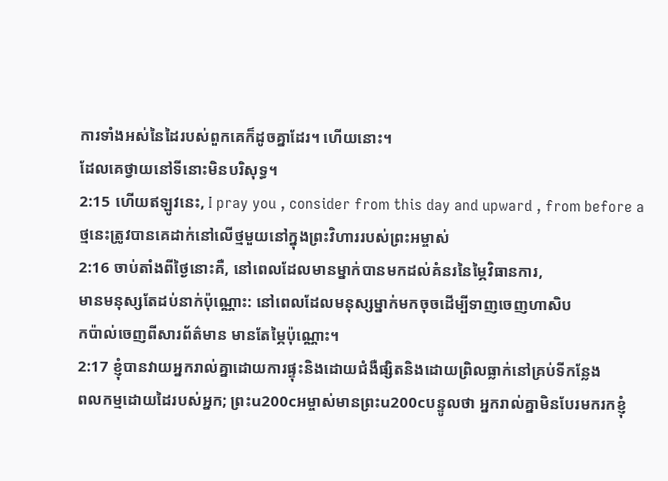ការទាំងអស់នៃដៃរបស់ពួកគេក៏ដូចគ្នាដែរ។ ហើយនោះ។
ដែលគេថ្វាយនៅទីនោះមិនបរិសុទ្ធ។
2:15 ហើយឥឡូវនេះ, I pray you , consider from this day and upward , from before a
ថ្មនេះត្រូវបានគេដាក់នៅលើថ្មមួយនៅក្នុងព្រះវិហាររបស់ព្រះអម្ចាស់
2:16 ចាប់តាំងពីថ្ងៃនោះគឺ, នៅពេលដែលមានម្នាក់បានមកដល់គំនរនៃម្ភៃវិធានការ,
មានមនុស្សតែដប់នាក់ប៉ុណ្ណោះ: នៅពេលដែលមនុស្សម្នាក់មកចុចដើម្បីទាញចេញហាសិប
កប៉ាល់ចេញពីសារព័ត៌មាន មានតែម្ភៃប៉ុណ្ណោះ។
2:17 ខ្ញុំបានវាយអ្នករាល់គ្នាដោយការផ្ទុះនិងដោយជំងឺផ្សិតនិងដោយព្រិលធ្លាក់នៅគ្រប់ទីកន្លែង
ពលកម្មដោយដៃរបស់អ្នក; ព្រះu200cអម្ចាស់មានព្រះu200cបន្ទូលថា អ្នករាល់គ្នាមិនបែរមករកខ្ញុំ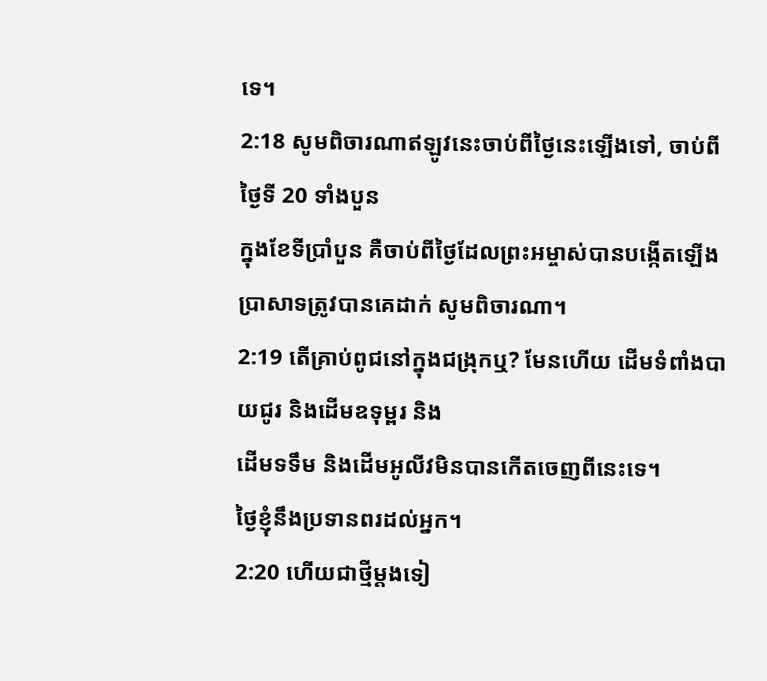ទេ។
2:18 សូមពិចារណាឥឡូវនេះចាប់ពីថ្ងៃនេះឡើងទៅ, ចាប់ពីថ្ងៃទី 20 ទាំងបួន
ក្នុងខែទីប្រាំបួន គឺចាប់ពីថ្ងៃដែលព្រះអម្ចាស់បានបង្កើតឡើង
ប្រាសាទត្រូវបានគេដាក់ សូមពិចារណា។
2:19 តើគ្រាប់ពូជនៅក្នុងជង្រុកឬ? មែនហើយ ដើមទំពាំងបាយជូរ និងដើមឧទុម្ពរ និង
ដើមទទឹម និងដើមអូលីវមិនបានកើតចេញពីនេះទេ។
ថ្ងៃខ្ញុំនឹងប្រទានពរដល់អ្នក។
2:20 ហើយជាថ្មីម្តងទៀ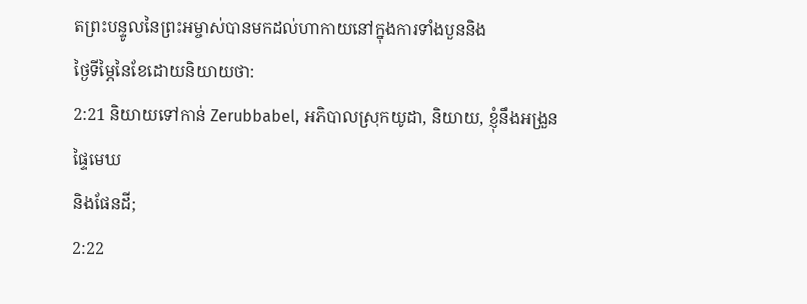តព្រះបន្ទូលនៃព្រះអម្ចាស់បានមកដល់ហាកាយនៅក្នុងការទាំងបួននិង
ថ្ងៃទីម្ភៃនៃខែដោយនិយាយថា:
2:21 និយាយទៅកាន់ Zerubbabel, អភិបាលស្រុកយូដា, និយាយ, ខ្ញុំនឹងអង្រួនផ្ទៃមេឃ
និងផែនដី;
2:22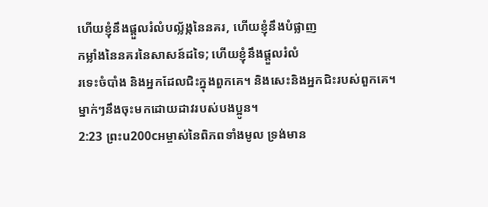ហើយខ្ញុំនឹងផ្តួលរំលំបល្ល័ង្កនៃនគរ, ហើយខ្ញុំនឹងបំផ្លាញ
កម្លាំងនៃនគរនៃសាសន៍ដទៃ; ហើយខ្ញុំនឹងផ្តួលរំលំ
រទេះចំបាំង និងអ្នកដែលជិះក្នុងពួកគេ។ និងសេះនិងអ្នកជិះរបស់ពួកគេ។
ម្នាក់ៗនឹងចុះមកដោយដាវរបស់បងប្អូន។
2:23 ព្រះu200cអម្ចាស់នៃពិភពទាំងមូល ទ្រង់មាន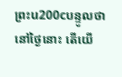ព្រះu200cបន្ទូលថា នៅថ្ងៃនោះ តើយើ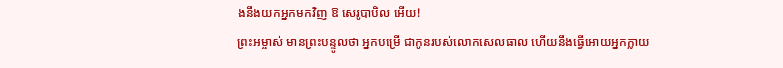ងនឹងយកអ្នកមកវិញ ឱ សេរូបាបិល អើយ!
ព្រះអម្ចាស់ មានព្រះបន្ទូលថា អ្នកបម្រើ ជាកូនរបស់លោកសេលធាល ហើយនឹងធ្វើអោយអ្នកក្លាយ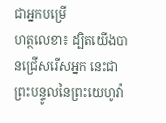ជាអ្នកបម្រើ
ហត្ថលេខា៖ ដ្បិតយើងបានជ្រើសរើសអ្នក នេះជាព្រះបន្ទូលនៃព្រះយេហូវ៉ា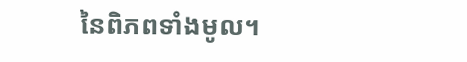នៃពិភពទាំងមូល។